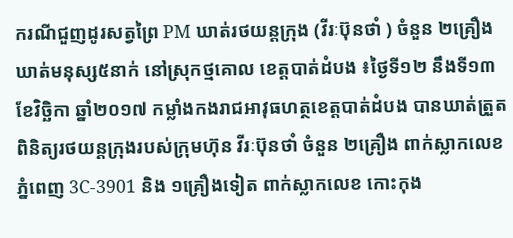ករណីជួញដូរសត្វព្រៃ PM ឃាត់រថយន្តក្រុង (វីរៈប៊ុនថាំ ) ចំនួន ២គ្រឿង ឃាត់មនុស្ស៥នាក់ នៅស្រុកថ្មគោល ខេត្តបាត់ដំបង ៖ថ្ងៃទី១២ នឹងទី១៣ ខែវិច្ឆិកា ឆ្នាំ២០១៧ កម្លាំងកងរាជអាវុធហត្ថខេត្តបាត់ដំបង បានឃាត់ត្រួតពិនិត្យរថយន្តក្រុងរបស់ក្រុមហ៊ុន វីរៈប៊ុនថាំ ចំនួន ២គ្រឿង ពាក់ស្លាកលេខ ភ្នំពេញ 3C-3901 និង ១គ្រឿងទៀត ពាក់ស្លាកលេខ កោះកុង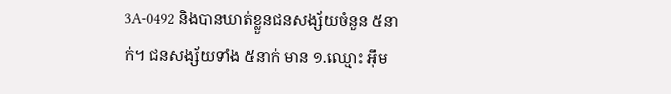3A-0492 និងបានឃាត់ខ្លួនជនសង្ស័យចំនួន ៥នាក់។ ជនសង្ស័យទាំង ៥នាក់ មាន ១.ឈ្មោះ អ៊ឹម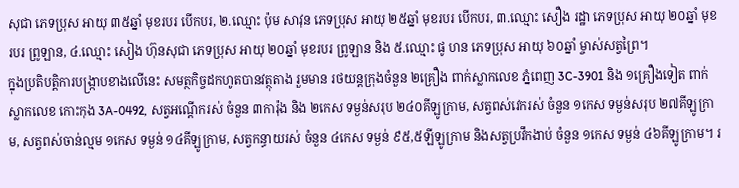សុជា ភេទប្រុស អាយុ ៣៥ឆ្នាំ មុខរបរ បើកបរ, ២.ឈ្មោះ ប៉ុម សាវុន ភេទប្រុស អាយុ ២៥ឆ្នាំ មុខរបរ បើកបរ, ៣.ឈ្មោះ សឿង រដ្ឋា ភេទប្រុស អាយុ ២០ឆ្នាំ មុខរបរ ព្រូឡាន, ៤.ឈ្មោះ សៀង ហ៊ុនសុជា ភេទប្រុស អាយុ ២០ឆ្នាំ មុខរបរ ព្រូឡាន និង ៥.ឈ្មោះ ផូ ហន ភេទប្រុស អាយុ ៦០ឆ្នាំ ម្ចាស់សត្វព្រៃ។
ក្នុងប្រតិបត្តិការបង្ក្រាបខាងលើនេះ សមត្ថកិច្ចដកហូតបានវត្ថុតាង រួមមាន រថយន្តក្រុងចំនួន ២គ្រឿង ពាក់ស្លាកលេខ ភ្នំពេញ 3C-3901 និង ១គ្រឿងទៀត ពាក់ស្លាកលេខ កោះកុង 3A-0492, សត្វអណ្ដើករស់ ចំនួន ៣ការ៉ុង និង ២កេស ទម្ងន់សរុប ២៤០គីឡូក្រាម, សត្វពស់វេករស់ ចំនួន ១កេស ទម្ងន់សរុប ២៧គីឡូក្រាម, សត្វពស់ចាន់ល្មម ១កេស ទម្ងន់ ១៤គីឡូក្រាម, សត្វកន្ធាយរស់ ចំនួន ៤កេស ទម្ងន់ ៩៥,៥ឡីឡូក្រាម និងសត្វប្រវឹកងាប់ ចំនួន ១កេស ទម្ងន់ ៤៦គីឡូក្រាម។ រ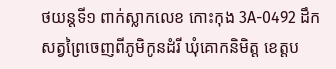ថយន្តទី១ ពាក់ស្លាកលេខ កោះកុង 3A-0492 ដឹកសត្វព្រៃចេញពីភូមិកូនដំរី ឃុំគោកនិមិត្ត ខេត្តប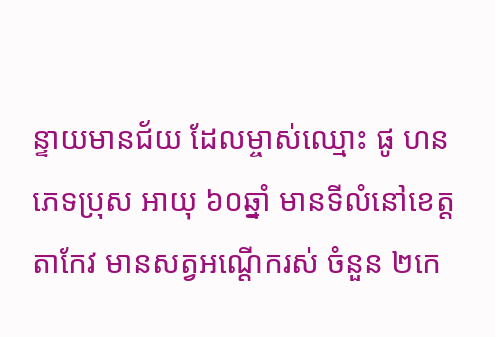ន្ទាយមានជ័យ ដែលម្ចាស់ឈ្មោះ ផូ ហន ភេទប្រុស អាយុ ៦០ឆ្នាំ មានទីលំនៅខេត្តតាកែវ មានសត្វអណ្ដើករស់ ចំនួន ២កេ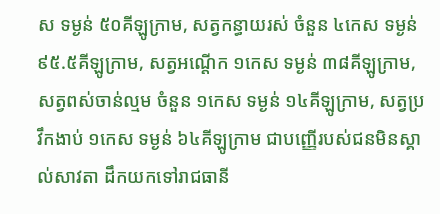ស ទម្ងន់ ៥០គីឡូក្រាម, សត្វកន្ធាយរស់ ចំនួន ៤កេស ទម្ងន់ ៩៥.៥គីឡូក្រាម, សត្វអណ្ដើក ១កេស ទម្ងន់ ៣៨គីឡូក្រាម, សត្វពស់ចាន់ល្មម ចំនួន ១កេស ទម្ងន់ ១៤គីឡូក្រាម, សត្វប្រវឹកងាប់ ១កេស ទម្ងន់ ៦៤គីឡូក្រាម ជាបញ្ញើរបស់ជនមិនស្គាល់សាវតា ដឹកយកទៅរាជធានី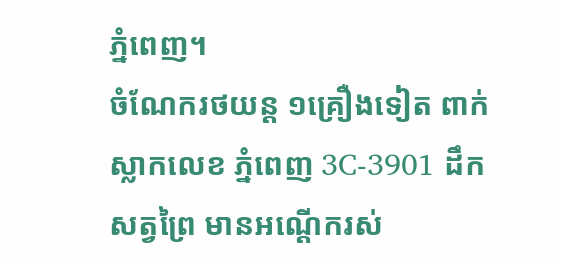ភ្នំពេញ។
ចំណែករថយន្ត ១គ្រឿងទៀត ពាក់ស្លាកលេខ ភ្នំពេញ 3C-3901 ដឹកសត្វព្រៃ មានអណ្ដើករស់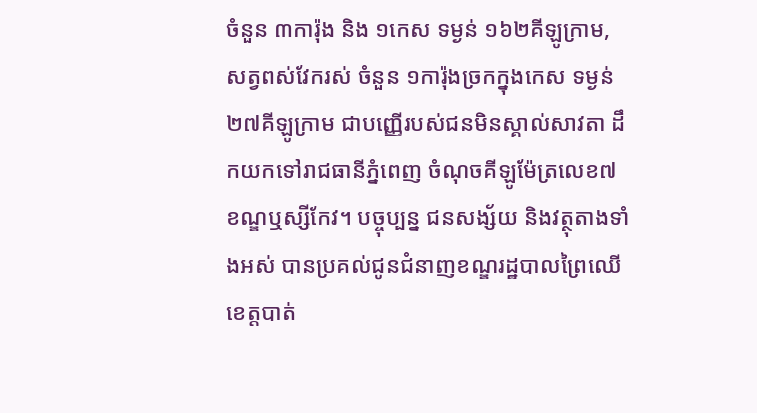ចំនួន ៣ការ៉ុង និង ១កេស ទម្ងន់ ១៦២គីឡូក្រាម, សត្វពស់វែករស់ ចំនួន ១ការ៉ុងច្រកក្នុងកេស ទម្ងន់ ២៧គីឡូក្រាម ជាបញ្ញើរបស់ជនមិនស្គាល់សាវតា ដឹកយកទៅរាជធានីភ្នំពេញ ចំណុចគីឡូម៉ែត្រលេខ៧ ខណ្ឌឬស្សីកែវ។ បច្ចុប្បន្ន ជនសង្ស័យ និងវត្ថុតាងទាំងអស់ បានប្រគល់ជូនជំនាញខណ្ឌរដ្ឋបាលព្រៃឈើខេត្តបាត់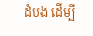ដំបង ដើម្បី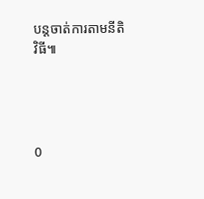បន្ដចាត់ការតាមនីតិវិធី៕




0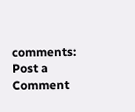comments:
Post a Comment